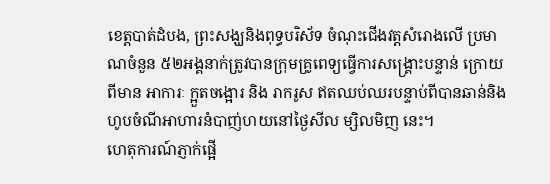ខេត្តបាត់ដំបង, ព្រះសង្ឃនិងពុទ្ធបរិស័ទ ចំណុះជើងវត្តសំរោងលើ ប្រមាណចំនួន ៥២អង្គនាក់ត្រូវបានក្រុមគ្រូពេទ្យធ្វើការសង្គ្រោះបន្ទាន់ ក្រោយពីមាន អាការៈ ក្អួតចង្អោរ និង រាករូស ឥតឈប់ឈរបន្ទាប់ពីបានឆាន់និងហូបចំណីអាហារនំបាញ់ហយនៅថ្ងៃសីល ម្សិលមិញ នេះ។
ហេតុការណ៍ភ្ញាក់ផ្អើ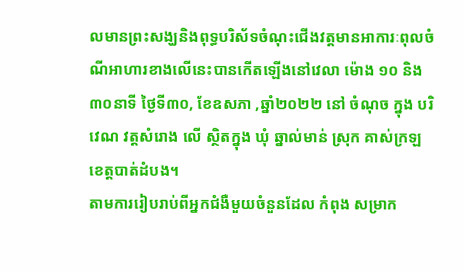លមានព្រះសង្ឃនិងពុទ្ធបរិស័ទចំណុះជើងវត្តមានអាការៈពុលចំណីអាហារខាងលើនេះបានកើតឡើងនៅវេលា ម៉ោង ១០ និង ៣០នាទី ថ្ងៃទី៣០, ខែឧសភា ,ឆ្នាំ២០២២ នៅ ចំណុច ក្នុង បរិវេណ វត្តសំរោង លើ ស្ថិតក្នុង ឃុំ ឆ្នាល់មាន់ ស្រុក គាស់ក្រឡ ខេត្តបាត់ដំបង។
តាមការរៀបរាប់ពីអ្នកជំងឺមួយចំនួនដែល កំពុង សម្រាក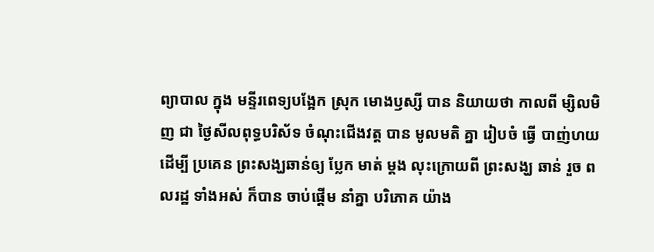ព្យាបាល ក្នុង មន្ទីរពេទ្យបង្អែក ស្រុក មោងឫស្សី បាន និយាយថា កាលពី ម្សិលមិញ ជា ថ្ងៃសីលពុទ្ធបរិស័ទ ចំណុះជើងវត្ត បាន មូលមតិ គ្នា រៀបចំ ធ្វើ បាញ់ហយ ដើម្បី ប្រគេន ព្រះសង្ឃឆាន់ឲ្យ ប្លែក មាត់ ម្តង លុះក្រោយពី ព្រះសង្ឃ ឆាន់ រួច ពលរដ្ឋ ទាំងអស់ ក៏បាន ចាប់ផ្តើម នាំគ្នា បរិភោគ យ៉ាង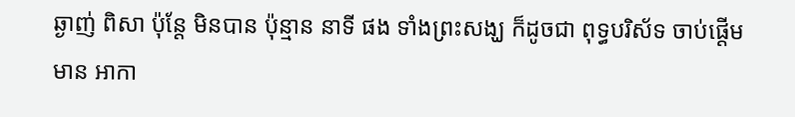ឆ្ងាញ់ ពិសា ប៉ុន្តែ មិនបាន ប៉ុន្មាន នាទី ផង ទាំងព្រះសង្ឃ ក៏ដូចជា ពុទ្ធបរិស័ទ ចាប់ផ្តើម មាន អាកា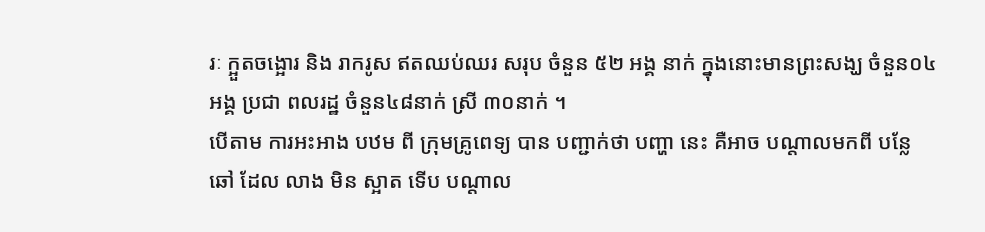រៈ ក្អួតចង្អោរ និង រាករូស ឥតឈប់ឈរ សរុប ចំនួន ៥២ អង្គ នាក់ ក្នុងនោះមានព្រះសង្ឃ ចំនួន០៤ អង្គ ប្រជា ពលរដ្ឋ ចំនួន៤៨នាក់ ស្រី ៣០នាក់ ។
បើតាម ការអះអាង បឋម ពី ក្រុមគ្រូពេទ្យ បាន បញ្ជាក់ថា បញ្ហា នេះ គឺអាច បណ្តាលមកពី បន្លែ ឆៅ ដែល លាង មិន ស្អាត ទើប បណ្តាល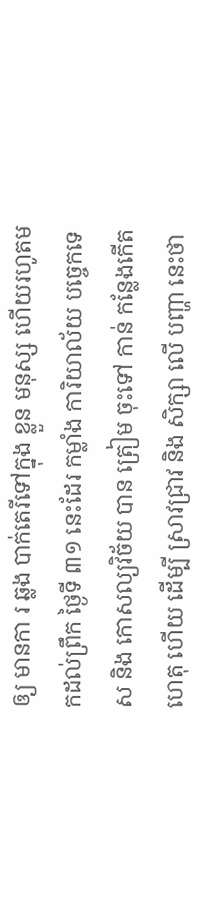ឲ្យ មានកា រ ឆ្លង បាក់តេរីទៅក្នុង ខ្លួន មនុស្ស ហើយរហូតមកដល់ព្រឹក ថ្ងៃទី ៣១ នេះដែរ កម្លាំង ការិយាល័យ បច្ចេកទេស និង កោសល្យវិច័យ បាន ត្រៀម ចុះទៅ កាន់ កន្លែងកើតហេតុ ហើយ ដើម្បី ស្រាវជ្រាវ និង សិក្សា លើ បញ្ហា នេះថា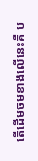តើដើមចមខាងលើនេះគឺ ប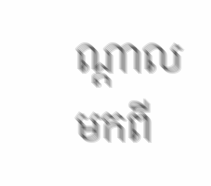ណ្ដាល មកពី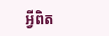អ្វីពិត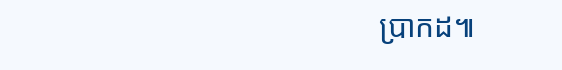ប្រាកដ៕